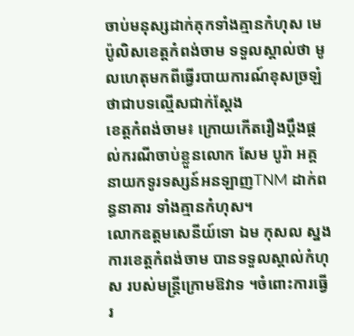ចាប់មនុស្សដាក់គុកទាំងគ្មានកំហុស មេប៉ូលិសខេត្តកំពង់ចាម ទទួលស្គាល់ថា មូលហេតុមកពីធ្វើរបាយការណ៍ខុសច្រឡំ ថាជាបទល្មើសជាក់ស្ដែង
ខេត្តកំពង់ចាម៖ ក្រោយកើតរឿងប្ដឹងផ្ដល់ករណីចាប់ខ្លួនលោក សែម បូរ៉ា អគ្គនាយកទូរទស្សន៍អនឡាញTNM ដាក់ពន្ធនាគារ ទាំងគ្មានកំហុស។
លោកឧត្ដមសេនីយ៍ទោ ឯម កុសល ស្នងការខេត្តកំពង់ចាម បានទទួលស្គាល់កំហុស របស់មន្ត្រីក្រោមឱវាទ ។ចំពោះការធ្វើរ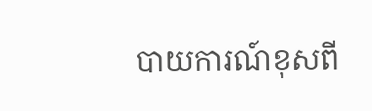បាយការណ៍ខុសពី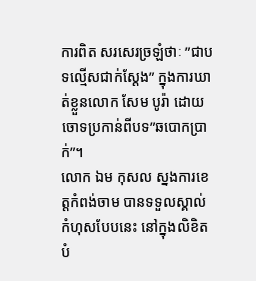ការពិត សរសេរច្រឡំថាៈ ”ជាបទល្មើសជាក់ស្ដែង” ក្នុងការឃាត់ខ្លួនលោក សែម បូរ៉ា ដោយចោទប្រកាន់ពីបទ”ឆបោកប្រាក់”។
លោក ឯម កុសល ស្នងការខេត្តកំពង់ចាម បានទទួលស្គាល់កំហុសបែបនេះ នៅក្នុងលិខិតបំ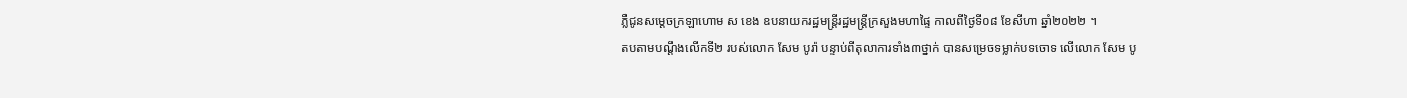ភ្លឺជូនសម្ដេចក្រឡាហោម ស ខេង ឧបនាយករដ្ឋមន្ត្រីរដ្ឋមន្ត្រីក្រសួងមហាផ្ទៃ កាលពីថ្ងៃទី០៨ ខែសីហា ឆ្នាំ២០២២ ។
តបតាមបណ្ដឹងលើកទី២ របស់លោក សែម បូរ៉ា បន្ទាប់ពីតុលាការទាំង៣ថ្នាក់ បានសម្រេចទម្លាក់បទចោទ លើលោក សែម បូ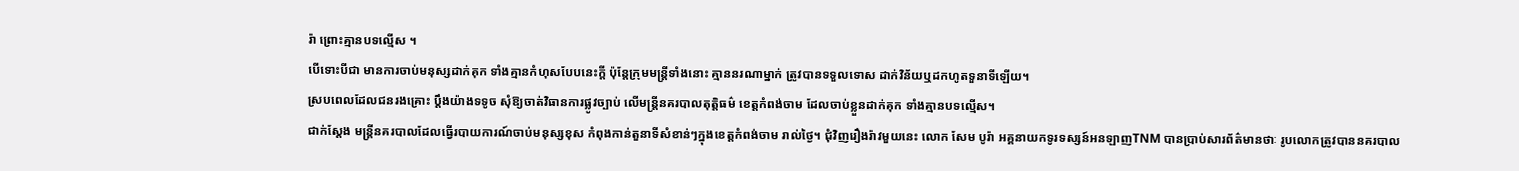រ៉ា ព្រោះគ្មានបទល្មើស ។
បើទោះបីជា មានការចាប់មនុស្សដាក់គុក ទាំងគ្មានកំហុសបែបនេះក្ដី ប៉ុន្តែក្រុមមន្ត្រីទាំងនោះ គ្មាននរណាម្នាក់ ត្រូវបានទទួលទោស ដាក់វិន័យឬដកហូតទួនាទីឡើយ។
ស្របពេលដែលជនរងគ្រោះ ប្ដឹងយ៉ាងទទូច សុំឱ្យចាត់វិធានការផ្លូវច្បាប់ លើមន្ត្រីនគរបាលតុត្តិធម៌ ខេត្តកំពង់ចាម ដែលចាប់ខ្លួនដាក់គុក ទាំងគ្មានបទល្មើស។
ជាក់ស្ដែង មន្ត្រីនគរបាលដែលធ្វើរបាយការណ៍ចាប់មនុស្សខុស កំពុងកាន់តួនាទីសំខាន់ៗក្នុងខេត្តកំពង់ចាម រាល់ថ្ងៃ។ ជុំវិញរឿងរ៉ាវមួយនេះ លោក សែម បូរ៉ា អគ្គនាយកទូរទស្សន៍អនឡាញTNM បានប្រាប់សារព័ត៌មានថាៈ រូបលោកត្រូវបាននគរបាល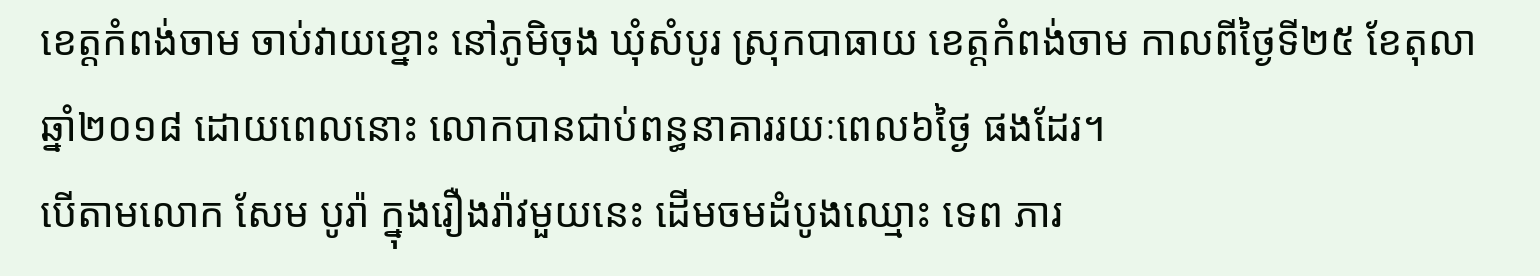ខេត្តកំពង់ចាម ចាប់វាយខ្នោះ នៅភូមិចុង ឃុំសំបូរ ស្រុកបាធាយ ខេត្តកំពង់ចាម កាលពីថ្ងៃទី២៥ ខែតុលា ឆ្នាំ២០១៨ ដោយពេលនោះ លោកបានជាប់ពន្ធនាគាររយៈពេល៦ថ្ងៃ ផងដែរ។
បើតាមលោក សែម បូរ៉ា ក្នុងរឿងរ៉ាវមួយនេះ ដើមចមដំបូងឈ្មោះ ទេព ភារ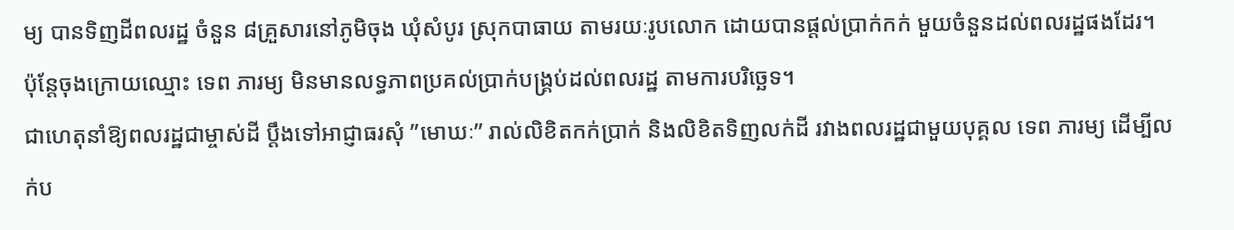ម្យ បានទិញដីពលរដ្ឋ ចំនួន ៨គ្រួសារនៅភូមិចុង ឃុំសំបូរ ស្រុកបាធាយ តាមរយៈរូបលោក ដោយបានផ្ដល់ប្រាក់កក់ មួយចំនួនដល់ពលរដ្ឋផងដែរ។
ប៉ុន្តែចុងក្រោយឈ្មោះ ទេព ភារម្យ មិនមានលទ្ធភាពប្រគល់ប្រាក់បង្គ្រប់ដល់ពលរដ្ឋ តាមការបរិច្ឆេទ។
ជាហេតុនាំឱ្យពលរដ្ឋជាម្ចាស់ដី ប្ដឹងទៅអាជ្ញាធរសុំ ”មោឃៈ” រាល់លិខិតកក់ប្រាក់ និងលិខិតទិញលក់ដី រវាងពលរដ្ឋជាមួយបុគ្គល ទេព ភារម្យ ដើម្បីលក់ប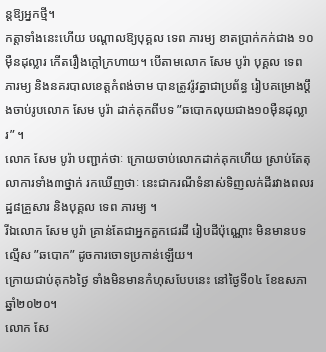ន្តឱ្យអ្នកថ្មី។
កត្តាទាំងនេះហើយ បណ្ដាលឱ្យបុគ្គល ទេព ភារម្យ ខាតប្រាក់កក់ជាង ១០ម៉ឺនដុល្លារ កើតរឿងក្ដៅក្រហាយ។ បើតាមលោក សែម បូរ៉ា បុគ្គល ទេព ភារម្យ និងនគរបាលខេត្តកំពង់ចាម បានត្រូវរ៉ូវគ្នាជាប្រព័ន្ធ រៀបគម្រោងប្ដឹងចាប់រូបលោក សែម បូរ៉ា ដាក់គុកពីបទ ”ឆបោកលុយជាង១០ម៉ឺនដុល្លារ” ។
លោក សែម បូរ៉ា បញ្ជាក់ថាៈ ក្រោយចាប់លោកដាក់គុកហើយ ស្រាប់តែតុលាការទាំង៣ថ្នាក់ រកឃើញថាៈ នេះជាករណីទំនាស់ទិញលក់ដីរវាងពលរដ្ឋ៨គ្រួសារ និងបុគ្គល ទេព ភារម្យ ។
រីឯលោក សែម បូរ៉ា គ្រាន់តែជាអ្នកគួកជេរដី រៀបដីប៉ុណ្ណោះ មិនមានបទល្មើស ”ឆបោក” ដូចការចោទប្រកាន់ឡើយ។
ក្រោយជាប់គុក៦ថ្ងៃ ទាំងមិនមានកំហុសបែបនេះ នៅថ្ងៃទី០៤ ខែឧសភា ឆ្នាំ២០២០។
លោក សែ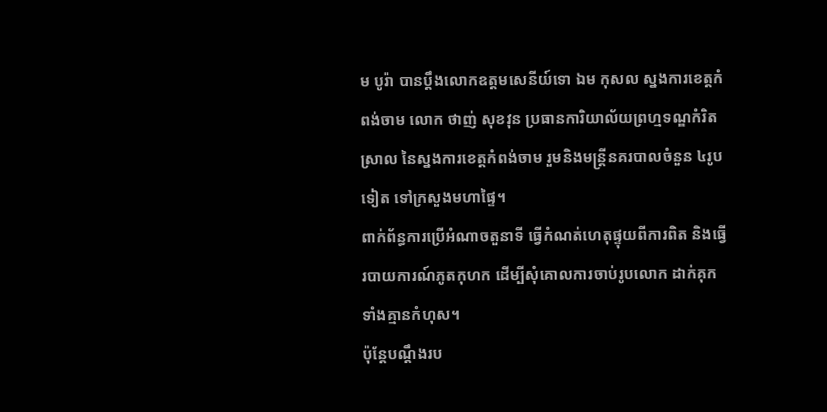ម បូរ៉ា បានប្ដឹងលោកឧត្ដមសេនីយ៍ទោ ឯម កុសល ស្នងការខេត្តកំពង់ចាម លោក ថាញ់ សុខវុន ប្រធានការិយាល័យព្រហ្មទណ្ឌកំរិតស្រាល នៃស្នងការខេត្តកំពង់ចាម រួមនិងមន្ត្រីនគរបាលចំនួន ៤រូបទៀត ទៅក្រសួងមហាផ្ទៃ។
ពាក់ព័ន្ធការប្រើអំណាចតួនាទី ធ្វើកំណត់ហេតុផ្ទុយពីការពិត និងធ្វើរបាយការណ៍ភូតកុហក ដើម្បីសុំគោលការចាប់រូបលោក ដាក់គុកទាំងគ្មានកំហុស។
ប៉ុន្តែបណ្ដឹងរប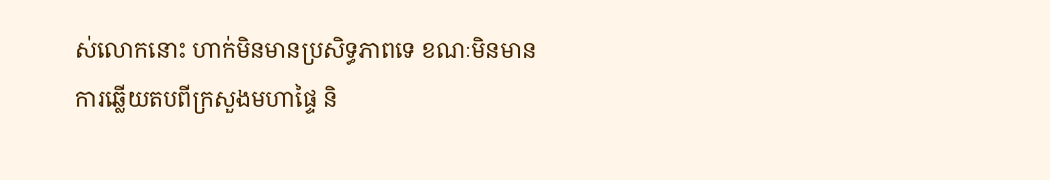ស់លោកនោះ ហាក់មិនមានប្រសិទ្ធភាពទេ ខណៈមិនមានការឆ្លើយតបពីក្រសួងមហាផ្ទៃ និ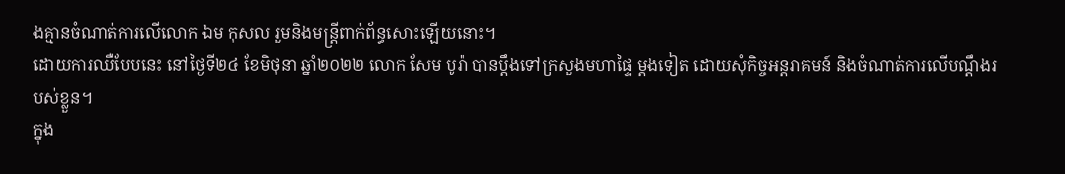ងគ្មានចំណាត់ការលើលោក ឯម កុសល រួមនិងមន្ត្រីពាក់ព័ន្ធសោះឡើយនោះ។
ដោយការឈឺបែបនេះ នៅថ្ងៃទី២៤ ខែមិថុនា ឆ្នាំ២០២២ លោក សែម បូរ៉ា បានប្ដឹងទៅក្រសួងមហាផ្ទៃ ម្ដងទៀត ដោយសុំកិច្ចអន្តរាគមន៍ និងចំណាត់ការលើបណ្ដឹងរបស់ខ្លួន។
ក្នុង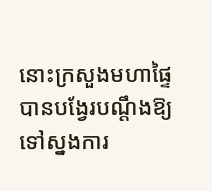នោះក្រសួងមហាផ្ទៃ បានបង្វែរបណ្ដឹងឱ្យទៅស្នងការ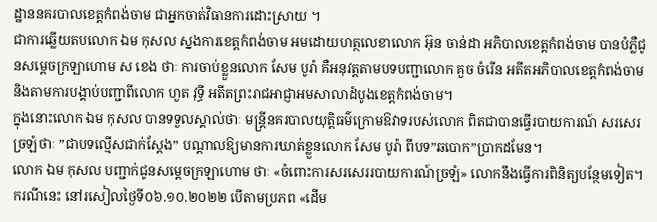ដ្ឋាននគរបាលខេត្តកំពង់ចាម ជាអ្នកចាត់វិធានការដោះស្រាយ ។
ជាការឆ្លើយតបលោក ឯម កុសល ស្នងការខេត្តកំពង់ចាម អមដោយហត្ថលេខាលោក អ៊ុន ចាន់ដា អភិបាលខេត្តកំពង់ចាម បានបំភ្លឺជូនសម្ដេចក្រឡាហោម ស ខេង ថាៈ ការចាប់ខ្លួនលោក សែម បូរ៉ា គឺអនុវត្តតាមបទបញ្ជាលោក គួច ចំរើន អតីតអភិបាលខេត្តកំពង់ចាម និងតាមការបង្គាប់បញ្ជាពីលោក ហួត វុទ្ធី អតីតព្រះរាជអាជ្ញាអមសាលាដំបូងខេត្តកំពង់ចាម។
ក្នុងនោះលោក ឯម កុសល បានទទួលស្គាល់ថាៈ មន្ត្រីនគរបាលយុត្តិធម៌ក្រោមឱវាទរបស់លោក ពិតជាបានធ្វើរបាយការណ៍ សរសេរច្រឡំថាៈ ”ជាបទល្មើសជាក់ស្ដែង” បណ្ដាលឱ្យមានការឃាត់ខ្លួនលោក សែម បូរ៉ា ពីបទ”ឆបោក”ប្រាកដមែន។
លោក ឯម កុសល បញ្ជាក់ជូនសម្ដេចក្រឡាហោម ថាៈ «ចំពោះការសរសេររបាយការណ៍ច្រឡំ» លោកនឹងធ្វើការពិនិត្យបន្ថែមទៀត។
ករណីនេះ នៅរសៀលថ្ងៃទី០៦.១០.២០២២ បើតាមប្រភព «ដើម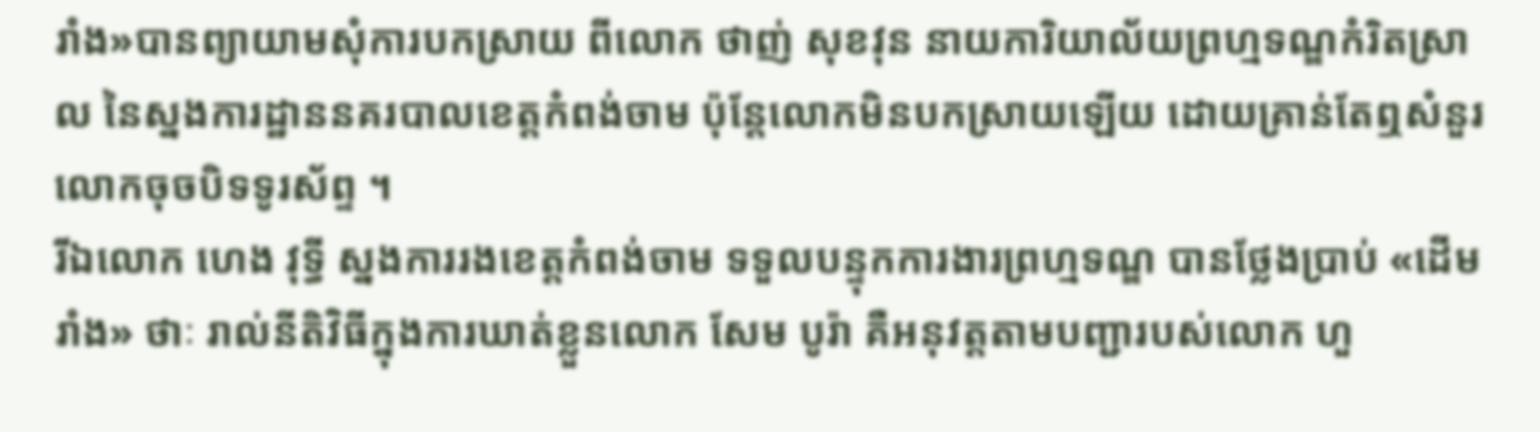រាំង»បានព្យាយាមសុំការបកស្រាយ ពីលោក ថាញ់ សុខវុន នាយការិយាល័យព្រហ្មទណ្ឌកំរិតស្រាល នៃស្នងការដ្ឋាននគរបាលខេត្តកំពង់ចាម ប៉ុន្តែលោកមិនបកស្រាយឡើយ ដោយគ្រាន់តែឮសំនួរលោកចុចបិទទូរស័ព្ទ ។
រីឯលោក ហេង វុទ្ធី ស្នងការរងខេត្តកំពង់ចាម ទទួលបន្ទុកការងារព្រហ្មទណ្ឌ បានថ្លែងប្រាប់ «ដើមរាំង» ថាៈ រាល់នីតិវិធីក្នុងការឃាត់ខ្លួនលោក សែម បូរ៉ា គឺអនុវត្តតាមបញ្ជារបស់លោក ហួ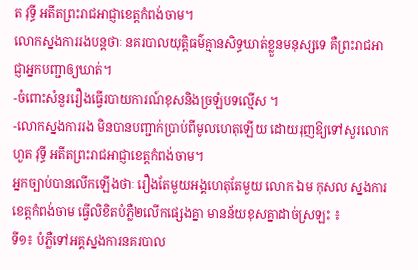ត វុទ្ធី អតីតព្រះរាជអាជ្ញាខេត្តកំពង់ចាម។
លោកស្នងការរងបន្តថាៈ នគរបាលយុត្តិធម៌គ្មានសិទ្ធឃាត់ខ្លួនមនុស្សទេ គឺព្រះរាជអាជ្ញាអ្នកបញ្ជាឲ្យឃាត់។
-ចំពោះសំនួររឿងធ្វើរបាយការណ៍ខុសនិងច្រឡំបទល្មើស ។
-លោកស្នងការរង មិនបានបញ្ជាក់ប្រាប់ពីមូលហេតុឡើយ ដោយរុញឱ្យទៅសួរលោក ហួត វុទ្ធី អតីតព្រះរាជអាជ្ញាខេត្តកំពង់ចាម។
អ្នកច្បាប់បានលើកឡើងថាៈ រឿងតែមួយអង្គហេតុតែមួយ លោក ឯម កុសល ស្នងការខេត្តកំពង់ចាម ធ្វើលិខិតបំភ្លឺ២លើកផ្សេងគ្នា មានន័យខុសគ្នាដាច់ស្រឡះ ៖
ទី១៖ បំភ្លឺទៅអគ្គស្នងការនគរបាល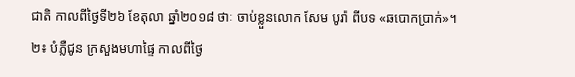ជាតិ កាលពីថ្ងៃទី២៦ ខែតុលា ឆ្នាំ២០១៨ ថាៈ ចាប់ខ្លួនលោក សែម បូរ៉ា ពីបទ «ឆបោកប្រាក់»។
២៖ បំភ្លឺជូន ក្រសួងមហាផ្ទៃ កាលពីថ្ងៃ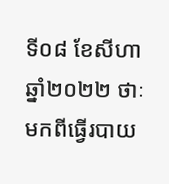ទី០៨ ខែសីហា ឆ្នាំ២០២២ ថាៈ មកពីធ្វើរបាយ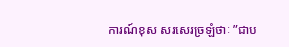ការណ៍ខុស សរសេរច្រឡំថាៈ ”ជាប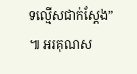ទល្មើសជាក់ស្ដែង” ៕ អរគុណស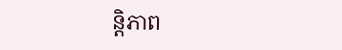ន្តិភាព